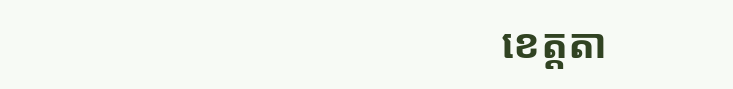ខេត្តតា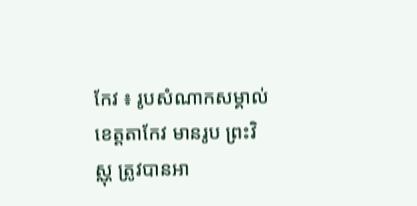កែវ ៖ រូបសំណាកសម្គាល់ខេត្តតាកែវ មានរូប ព្រះវិស្ណុ ត្រូវបានអា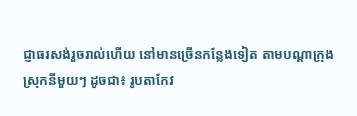ជ្ញាធរសង់រួចរាល់ហើយ នៅមានច្រើនកន្លែងទៀត តាមបណ្ដាក្រុងស្រុកនីមួយៗ ដូចជា៖ រូបតាកែវ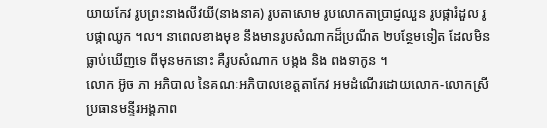យាយកែវ រូបព្រះនាងលីវយី(នាងនាគ) រូបតាសោម រូបលោកតាប្រាជ្ញឈួន រូបផ្ការំដួល រូបផ្កាឈូក ។ល។ នាពេលខាងមុខ នឹងមានរូបសំណាកដ៏ប្រណីត ២បន្ថែមទៀត ដែលមិនធ្លាប់ឃើញទេ ពីមុនមកនោះ គឺរូបសំណាក បង្កង និង ពងទាកូន ។
លោក អ៊ូច ភា អភិបាល នៃគណៈអភិបាលខេត្តតាកែវ អមដំណើរដោយលោក-លោកស្រី ប្រធានមន្ទីរអង្គភាព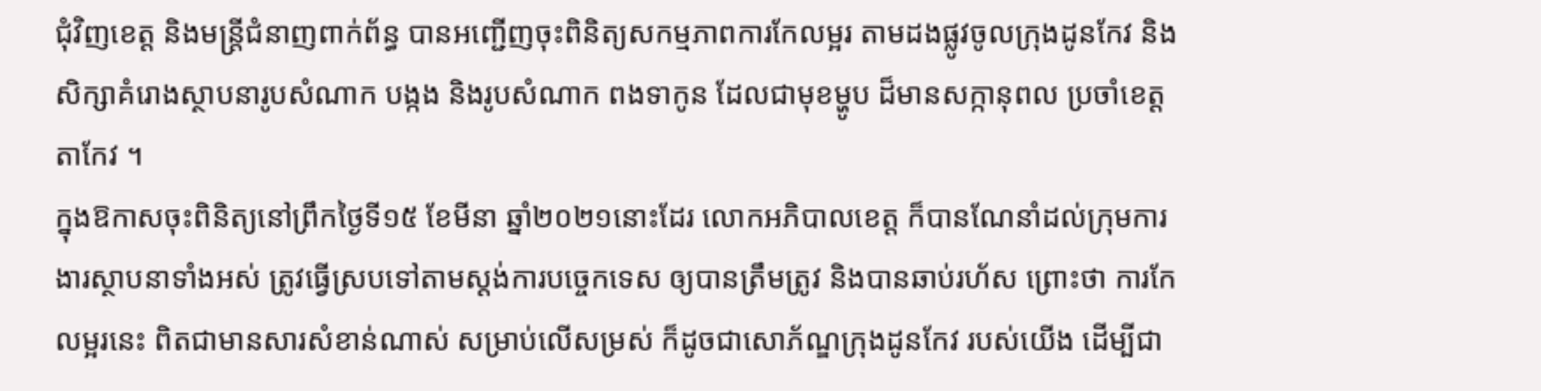ជុំវិញខេត្ត និងមន្ត្រីជំនាញពាក់ព័ន្ធ បានអញ្ជើញចុះពិនិត្យសកម្មភាពការកែលម្អរ តាមដងផ្លូវចូលក្រុងដូនកែវ និងសិក្សាគំរោងស្ថាបនារូបសំណាក បង្កង និងរូបសំណាក ពងទាកូន ដែលជាមុខម្ហូប ដ៏មានសក្កានុពល ប្រចាំខេត្តតាកែវ ។
ក្នុងឱកាសចុះពិនិត្យនៅព្រឹកថ្ងៃទី១៥ ខែមីនា ឆ្នាំ២០២១នោះដែរ លោកអភិបាលខេត្ត ក៏បានណែនាំដល់ក្រុមការងារស្ថាបនាទាំងអស់ ត្រូវធ្វើស្របទៅតាមស្ដង់ការបច្ចេកទេស ឲ្យបានត្រឹមត្រូវ និងបានឆាប់រហ័ស ព្រោះថា ការកែលម្អរនេះ ពិតជាមានសារសំខាន់ណាស់ សម្រាប់លើសម្រស់ ក៏ដូចជាសោភ័ណ្ឌក្រុងដូនកែវ របស់យើង ដើម្បីជា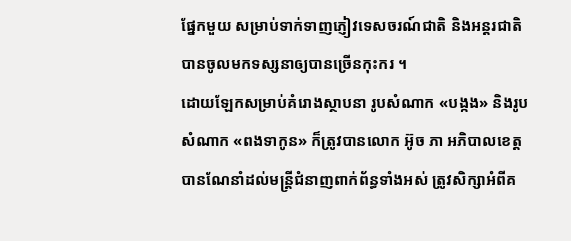ផ្នែកមួយ សម្រាប់ទាក់ទាញភ្ញៀវទេសចរណ៍ជាតិ និងអន្តរជាតិ បានចូលមកទស្សនាឲ្យបានច្រើនកុះករ ។
ដោយឡែកសម្រាប់គំរោងស្ថាបនា រូបសំណាក «បង្កង» និងរូបសំណាក «ពងទាកូន» ក៏ត្រូវបានលោក អ៊ូច ភា អភិបាលខេត្ត បានណែនាំដល់មន្ត្រីជំនាញពាក់ព័ន្ធទាំងអស់ ត្រូវសិក្សាអំពីគ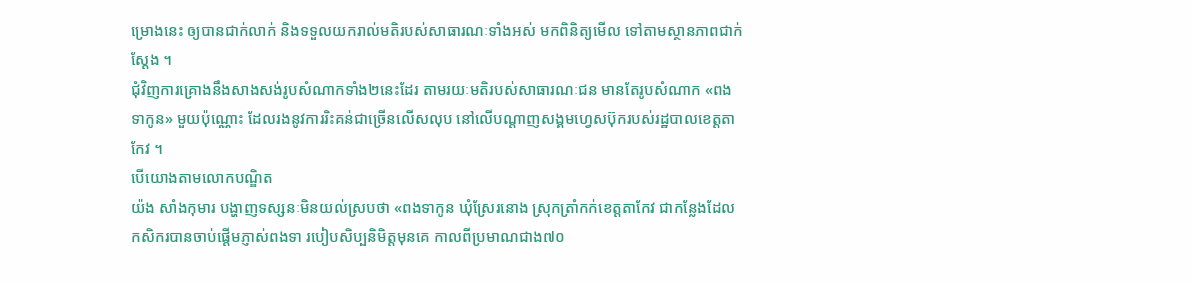ម្រោងនេះ ឲ្យបានជាក់លាក់ និងទទួលយករាល់មតិរបស់សាធារណៈទាំងអស់ មកពិនិត្យមើល ទៅតាមស្ថានភាពជាក់ស្ដែង ។
ជុំវិញការគ្រោងនឹងសាងសង់រូបសំណាកទាំង២នេះដែរ តាមរយៈមតិរបស់សាធារណៈជន មានតែរូបសំណាក «ពងទាកូន» មួយប៉ុណ្ណោះ ដែលរងនូវការរិះគន់ជាច្រើនលើសលុប នៅលើបណ្តាញសង្គមហ្វេសប៊ុករបស់រដ្ឋបាលខេត្តតាកែវ ។
បើយោងតាមលោកបណ្ឌិត
យ៉ង សាំងកុមារ បង្ហាញទស្សនៈមិនយល់ស្របថា «ពងទាកូន ឃុំស្រែរនោង ស្រុកត្រាំកក់ខេត្តតាកែវ ជាកន្លែងដែលកសិករបានចាប់ផ្តើមភ្ញាស់ពងទា របៀបសិប្បនិមិត្តមុនគេ កាលពីប្រមាណជាង៧០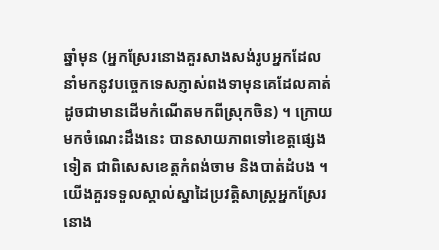ឆ្នាំមុន (អ្នកស្រែរនោងគួរសាងសង់រូបអ្នកដែលនាំមកនូវបច្ចេកទេសភ្ញាស់ពងទាមុនគេដែលគាត់ដូចជាមានដើមកំណើតមកពីស្រុកចិន) ។ ក្រោយមកចំណេះដឹងនេះ បានសាយភាពទៅខេត្តផ្សេងទៀត ជាពិសេសខេត្តកំពង់ចាម និងបាត់ដំបង ។
យើងគួរទទួលស្គាល់ស្នាដៃប្រវត្តិសាស្ត្រអ្នកស្រែរនោង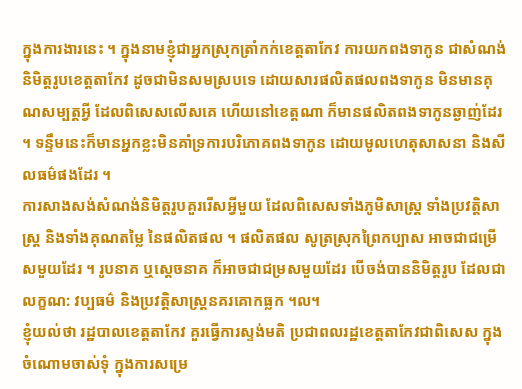ក្នុងការងារនេះ ។ ក្នុងនាមខ្ញុំជាអ្នកស្រុកត្រាំកក់ខេត្តតាកែវ ការយកពងទាកូន ជាសំណង់និមិត្តរូបខេត្តតាកែវ ដូចជាមិនសមស្របទេ ដោយសារផលិតផលពងទាកូន មិនមានគុណសម្បត្តអ្វី ដែលពិសេសលើសគេ ហើយនៅខេត្តណា ក៏មានផលិតពងទាកូនឆ្ងាញ់ដែរ ។ ទន្ទឹមនេះក៏មានអ្នកខ្លះមិនគាំទ្រការបរិភោគពងទាកូន ដោយមូលហេតុសាសនា និងសីលធម៌ផងដែរ ។
ការសាងសង់សំណង់និមិត្តរូបគួររើសអ្វីមួយ ដែលពិសេសទាំងភូមិសាស្ត្រ ទាំងប្រវត្តិសាស្ត្រ និងទាំងគុណតម្លៃ នៃផលិតផល ។ ផលិតផល សូត្រស្រុកព្រៃកប្បាស អាចជាជម្រើសមួយដែរ ។ រូបនាគ ឬស្តេចនាគ ក៏អាចជាជម្រសមួយដែរ បើចង់បាននិមិត្តរូប ដែលជាលក្ខណ: វប្បធម៌ និងប្រវត្តិសាស្ត្រនគរគោកធ្លក ។ល។
ខ្ញុំយល់ថា រដ្ឋបាលខេត្តតាកែវ គួរធ្វើការស្ទង់មតិ ប្រជាពលរដ្ឋខេត្តតាកែវជាពិសេស ក្នុងចំណោមចាស់ទុំ ក្នុងការសម្រេ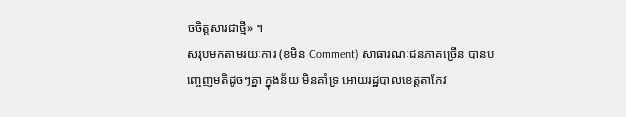ចចិត្តសារជាថ្មី» ។
សរុបមកតាមរយៈការ (ខមិន Comment) សាធារណៈជនភាគច្រើន បានបញ្ចេញមតិដូចៗគ្នា ក្នុងន័យ មិនគាំទ្រ អោយរដ្ឋបាលខេត្តតាកែវ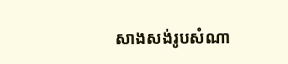សាងសង់រូបសំណា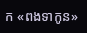ក «ពងទាកូន»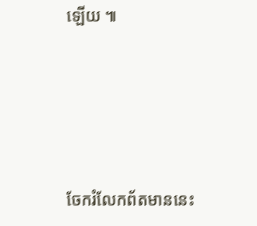ឡើយ ៕







ចែករំលែកព័តមាននេះ